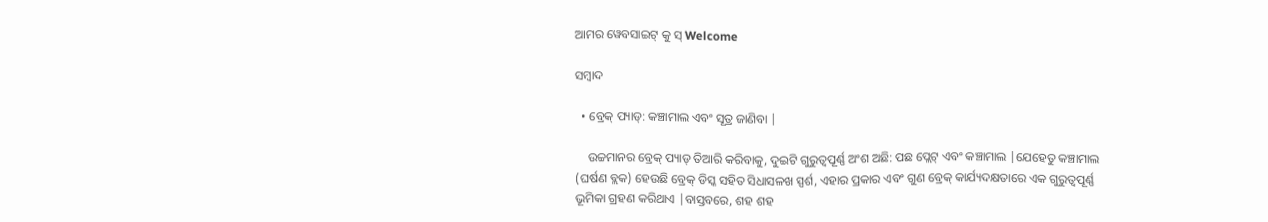ଆମର ୱେବସାଇଟ୍ କୁ ସ୍ Welcome

ସମ୍ବାଦ

  • ବ୍ରେକ୍ ପ୍ୟାଡ୍: କଞ୍ଚାମାଲ ଏବଂ ସୂତ୍ର ଜାଣିବା |

    ଉଚ୍ଚମାନର ବ୍ରେକ୍ ପ୍ୟାଡ୍ ତିଆରି କରିବାକୁ, ଦୁଇଟି ଗୁରୁତ୍ୱପୂର୍ଣ୍ଣ ଅଂଶ ଅଛି: ପଛ ପ୍ଲେଟ୍ ଏବଂ କଞ୍ଚାମାଲ |ଯେହେତୁ କଞ୍ଚାମାଲ (ଘର୍ଷଣ ବ୍ଲକ) ହେଉଛି ବ୍ରେକ୍ ଡିସ୍କ ସହିତ ସିଧାସଳଖ ସ୍ପର୍ଶ, ଏହାର ପ୍ରକାର ଏବଂ ଗୁଣ ବ୍ରେକ୍ କାର୍ଯ୍ୟଦକ୍ଷତାରେ ଏକ ଗୁରୁତ୍ୱପୂର୍ଣ୍ଣ ଭୂମିକା ଗ୍ରହଣ କରିଥାଏ |ବାସ୍ତବରେ, ଶହ ଶହ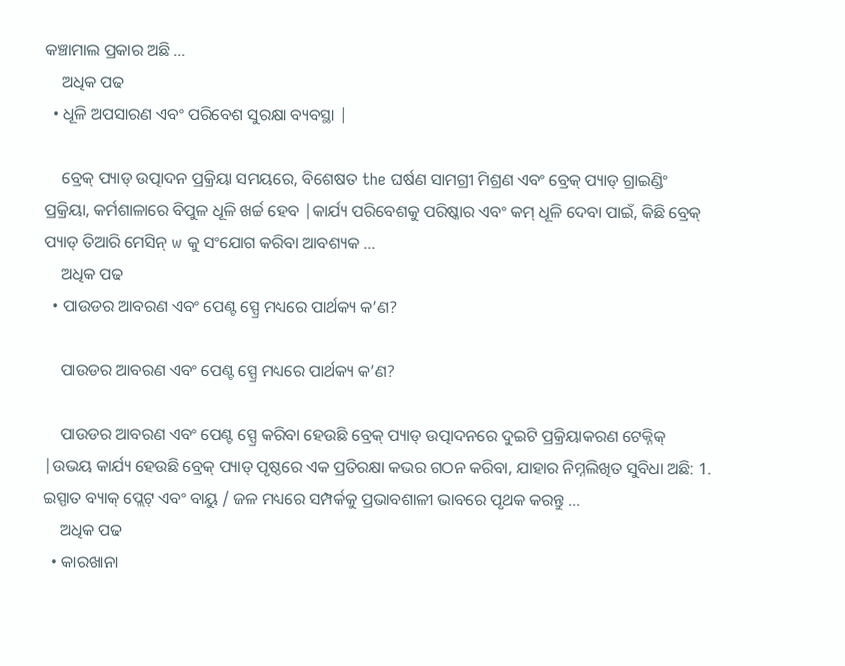କଞ୍ଚାମାଲ ପ୍ରକାର ଅଛି ...
    ଅଧିକ ପଢ
  • ଧୂଳି ଅପସାରଣ ଏବଂ ପରିବେଶ ସୁରକ୍ଷା ବ୍ୟବସ୍ଥା |

    ବ୍ରେକ୍ ପ୍ୟାଡ୍ ଉତ୍ପାଦନ ପ୍ରକ୍ରିୟା ସମୟରେ, ବିଶେଷତ the ଘର୍ଷଣ ସାମଗ୍ରୀ ମିଶ୍ରଣ ଏବଂ ବ୍ରେକ୍ ପ୍ୟାଡ୍ ଗ୍ରାଇଣ୍ଡିଂ ପ୍ରକ୍ରିୟା, କର୍ମଶାଳାରେ ବିପୁଳ ଧୂଳି ଖର୍ଚ୍ଚ ହେବ |କାର୍ଯ୍ୟ ପରିବେଶକୁ ପରିଷ୍କାର ଏବଂ କମ୍ ଧୂଳି ଦେବା ପାଇଁ, କିଛି ବ୍ରେକ୍ ପ୍ୟାଡ୍ ତିଆରି ମେସିନ୍ w କୁ ସଂଯୋଗ କରିବା ଆବଶ୍ୟକ ...
    ଅଧିକ ପଢ
  • ପାଉଡର ଆବରଣ ଏବଂ ପେଣ୍ଟ ସ୍ପ୍ରେ ମଧ୍ୟରେ ପାର୍ଥକ୍ୟ କ’ଣ?

    ପାଉଡର ଆବରଣ ଏବଂ ପେଣ୍ଟ ସ୍ପ୍ରେ ମଧ୍ୟରେ ପାର୍ଥକ୍ୟ କ’ଣ?

    ପାଉଡର ଆବରଣ ଏବଂ ପେଣ୍ଟ ସ୍ପ୍ରେ କରିବା ହେଉଛି ବ୍ରେକ୍ ପ୍ୟାଡ୍ ଉତ୍ପାଦନରେ ଦୁଇଟି ପ୍ରକ୍ରିୟାକରଣ ଟେକ୍ନିକ୍ |ଉଭୟ କାର୍ଯ୍ୟ ହେଉଛି ବ୍ରେକ୍ ପ୍ୟାଡ୍ ପୃଷ୍ଠରେ ଏକ ପ୍ରତିରକ୍ଷା କଭର ଗଠନ କରିବା, ଯାହାର ନିମ୍ନଲିଖିତ ସୁବିଧା ଅଛି: 1. ଇସ୍ପାତ ବ୍ୟାକ୍ ପ୍ଲେଟ୍ ଏବଂ ବାୟୁ / ଜଳ ମଧ୍ୟରେ ସମ୍ପର୍କକୁ ପ୍ରଭାବଶାଳୀ ଭାବରେ ପୃଥକ କରନ୍ତୁ ...
    ଅଧିକ ପଢ
  • କାରଖାନା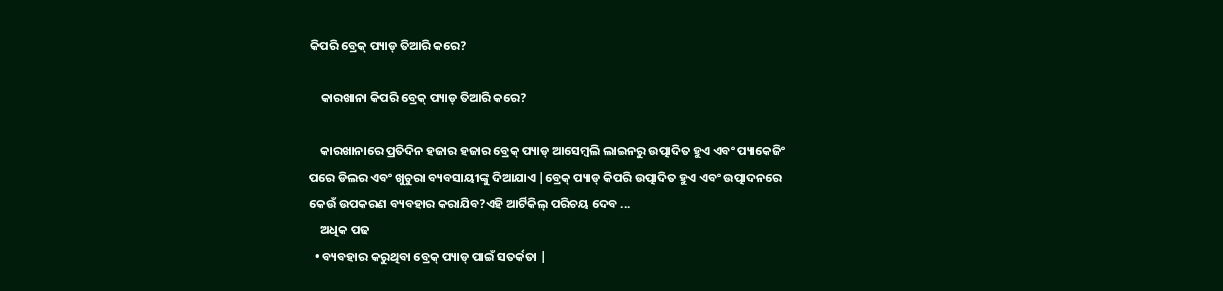କିପରି ବ୍ରେକ୍ ପ୍ୟାଡ୍ ତିଆରି କରେ?

    କାରଖାନା କିପରି ବ୍ରେକ୍ ପ୍ୟାଡ୍ ତିଆରି କରେ?

    କାରଖାନାରେ ପ୍ରତିଦିନ ହଜାର ହଜାର ବ୍ରେକ୍ ପ୍ୟାଡ୍ ଆସେମ୍ବଲି ଲାଇନରୁ ଉତ୍ପାଦିତ ହୁଏ ଏବଂ ପ୍ୟାକେଜିଂ ପରେ ଡିଲର ଏବଂ ଖୁଚୁରା ବ୍ୟବସାୟୀଙ୍କୁ ଦିଆଯାଏ |ବ୍ରେକ୍ ପ୍ୟାଡ୍ କିପରି ଉତ୍ପାଦିତ ହୁଏ ଏବଂ ଉତ୍ପାଦନରେ କେଉଁ ଉପକରଣ ବ୍ୟବହାର କରାଯିବ?ଏହି ଆର୍ଟିକିଲ୍ ପରିଚୟ ଦେବ ...
    ଅଧିକ ପଢ
  • ବ୍ୟବହାର କରୁଥିବା ବ୍ରେକ୍ ପ୍ୟାଡ୍ ପାଇଁ ସତର୍କତା |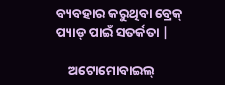ବ୍ୟବହାର କରୁଥିବା ବ୍ରେକ୍ ପ୍ୟାଡ୍ ପାଇଁ ସତର୍କତା |

    ଅଟୋମୋବାଇଲ୍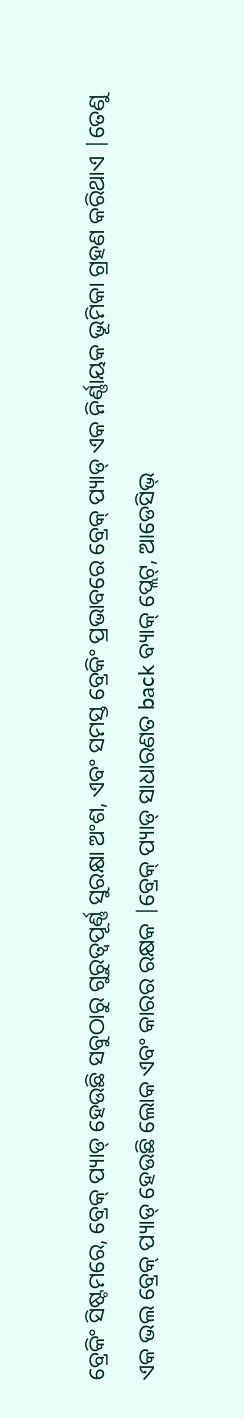ବ୍ରେକିଂ ସିଷ୍ଟମରେ, ବ୍ରେକ୍ ପ୍ୟାଡ୍ ହେଉଛି ସବୁଠାରୁ ଗୁରୁତ୍ୱପୂର୍ଣ୍ଣ ସୁରକ୍ଷା ଅଂଶ, ଏବଂ ସମସ୍ତ ବ୍ରେକିଂ ପ୍ରଭାବରେ ବ୍ରେକ୍ ପ୍ୟାଡ୍ ଏକ ନିର୍ଣ୍ଣାୟକ ଭୂମିକା ଗ୍ରହଣ କରିଥାଏ |ତେଣୁ ଏକ ଭଲ ବ୍ରେକ୍ ପ୍ୟାଡ୍ ହେଉଛି ଲୋକ ଏବଂ କାରର ରକ୍ଷକ |ବ୍ରେକ୍ ପ୍ୟାଡ୍ ସାଧାରଣତ back ବ୍ୟାକ୍ ପ୍ଲେଟ୍, ଆଡେସିଭ୍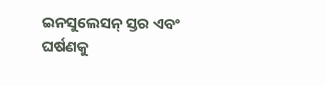ଇନସୁଲେସନ୍ ସ୍ତର ଏବଂ ଘର୍ଷଣକୁ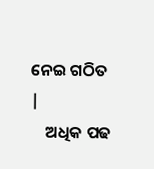ନେଇ ଗଠିତ |
    ଅଧିକ ପଢ